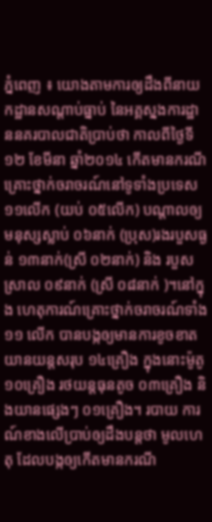ភ្នំពេញ ៖ យោងតាមការឲ្យដឹងពីនាយកដ្ឋានសណ្ដាប់ធ្នាប់ នៃអគ្គស្នងការដ្ឋាននគរបាលជាតិប្រាប់ថា កាលពីថ្ងៃទី១២ ខែមីនា ឆ្នាំ២០១៤ កើតមានករណីគ្រោះថ្នាក់ចរាចរណ៍នៅទូទាំងប្រទេស ១១លើក (យប់ ០៥លើក) បណ្ដាលឲ្យមនុស្សស្លាប់ ០៦នាក់ (ប្រុស)រងរបួសធ្ងន់ ១៣នាក់(ស្រី ០២នាក់) និង របួសស្រាល ០៩នាក់ (ស្រី ០៨នាក់ )។នៅក្នុង ហេតុការណ៍គ្រោះថ្នាក់ចរាចរណ៍ទាំង ១១ លើក បានបង្កឲ្យមានការខូចខាតយានយន្តសរុប ១៤គ្រឿង ក្នុងនោះម៉ូតូ ១០គ្រឿង រថយន្តធុនតូច ០៣គ្រឿង និងយានផ្សេងៗ ០១គ្រឿង។ របាយ ការណ៍ខាងលើប្រាប់ឲ្យដឹងបន្តថា មូលហេតុ ដែលបង្កឲ្យកើតមានករណី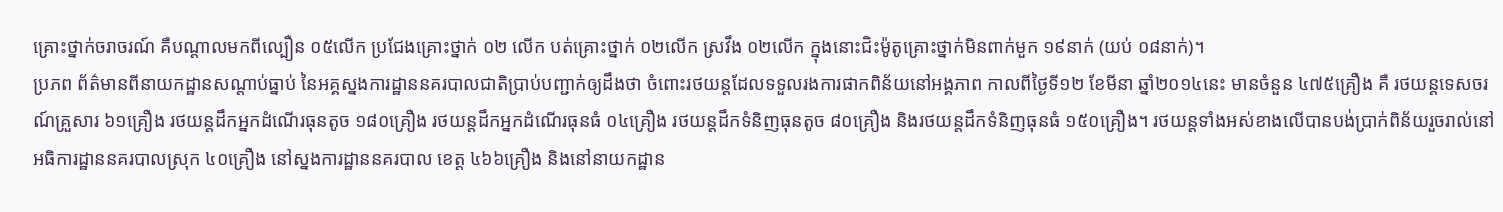គ្រោះថ្នាក់ចរាចរណ៍ គឺបណ្ដាលមកពីល្បឿន ០៥លើក ប្រជែងគ្រោះថ្នាក់ ០២ លើក បត់គ្រោះថ្នាក់ ០២លើក ស្រវឹង ០២លើក ក្នុងនោះជិះម៉ូតូគ្រោះថ្នាក់មិនពាក់មួក ១៩នាក់ (យប់ ០៨នាក់)។
ប្រភព ព័ត៌មានពីនាយកដ្ឋានសណ្ដាប់ធ្នាប់ នៃអគ្គស្នងការដ្ឋាននគរបាលជាតិប្រាប់បញ្ជាក់ឲ្យដឹងថា ចំពោះរថយន្តដែលទទួលរងការផាកពិន័យនៅអង្គភាព កាលពីថ្ងៃទី១២ ខែមីនា ឆ្នាំ២០១៤នេះ មានចំនួន ៤៧៥គ្រឿង គឺ រថយន្តទេសចរណ៍គ្រួសារ ៦១គ្រឿង រថយន្តដឹកអ្នកដំណើរធុនតូច ១៨០គ្រឿង រថយន្តដឹកអ្នកដំណើរធុនធំ ០៤គ្រឿង រថយន្តដឹកទំនិញធុនតូច ៨០គ្រឿង និងរថយន្តដឹកទំនិញធុនធំ ១៥០គ្រឿង។ រថយន្តទាំងអស់ខាងលើបានបង់ប្រាក់ពិន័យរួចរាល់នៅ អធិការដ្ឋាននគរបាលស្រុក ៤០គ្រឿង នៅស្នងការដ្ឋាននគរបាល ខេត្ត ៤៦៦គ្រឿង និងនៅនាយកដ្ឋាន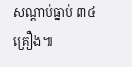សណ្ដាប់ធ្នាប់ ៣៤គ្រឿង៕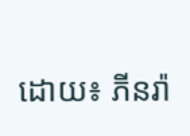ដោយ៖ ភីនរ៉ា